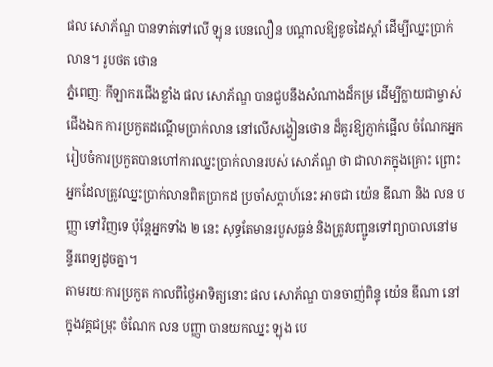ផល សោភ័ណ្ឌ បានទាត់ទៅលើ ឡុន បេនលឿន បណ្តាលឱ្យខូចដៃស្តាំ ដើម្បីឈ្នះប្រាក់លាន។ រូបថត ថោន
ភ្នំពេញៈ កីឡាករជើងខ្លាំង ផល សោភ័ណ្ឌ បានជួបនឹងសំណាងដ៏កម្រ ដើម្បីក្លាយជាម្ចាស់ជើងឯក ការប្រកួតដណ្តើមប្រាក់លាន នៅលើសង្វៀនថោន ដ៏គួរឱ្យភ្ញាក់ផ្អើល ចំណែកអ្នករៀបចំការប្រកួតបានហៅការឈ្នះប្រាក់លានរបស់ សោភ័ណ្ឌ ថា ជាលាភក្នុងគ្រោះ ព្រោះអ្នកដែលត្រូវឈ្នះប្រាក់លានពិតប្រាកដ ប្រចាំសប្តាហ៍នេះ អាចជា យ៉េន ឌីណា និង លន បញ្ញា ទៅវិញទេ ប៉ុន្តែអ្នកទាំង ២ នេះ សុទ្ធតែមានរបួសធ្ងន់ និងត្រូវបញ្ជូនទៅព្យាបាលនៅមន្ទីរពេទ្យដូចគ្នា។
តាមរយៈការប្រកួត កាលពីថ្ងៃអាទិត្យនោះ ផល សោភ័ណ្ឌ បានចាញ់ពិន្ទុ យ៉េន ឌីណា នៅក្នុងវគ្គជម្រុះ ចំណែក លន បញ្ញា បានយកឈ្នះ ឡុង បេ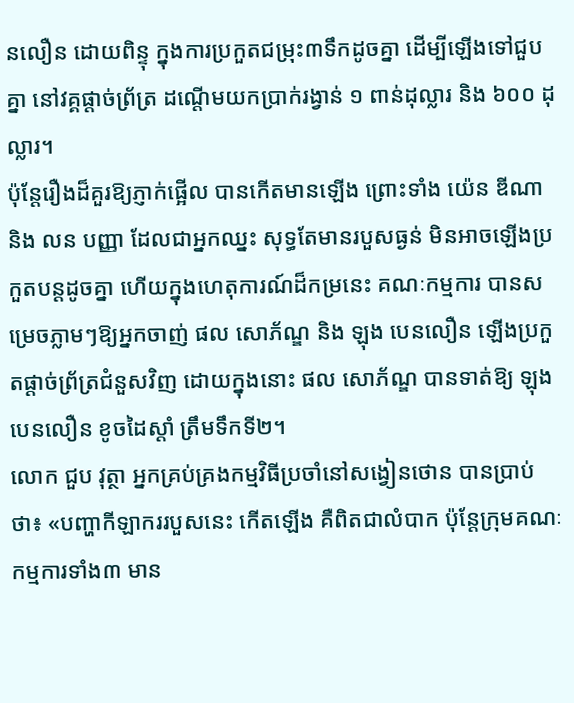នលឿន ដោយពិន្ទុ ក្នុងការប្រកួតជម្រុះ៣ទឹកដូចគ្នា ដើម្បីឡើងទៅជួបគ្នា នៅវគ្គផ្តាច់ព្រ័ត្រ ដណ្តើមយកប្រាក់រង្វាន់ ១ ពាន់ដុល្លារ និង ៦០០ ដុល្លារ។
ប៉ុន្តែរឿងដ៏គួរឱ្យភ្ញាក់ផ្អើល បានកើតមានឡើង ព្រោះទាំង យ៉េន ឌីណា និង លន បញ្ញា ដែលជាអ្នកឈ្នះ សុទ្ធតែមានរបួសធ្ងន់ មិនអាចឡើងប្រកួតបន្តដូចគ្នា ហើយក្នុងហេតុការណ៍ដ៏កម្រនេះ គណៈកម្មការ បានសម្រេចភ្លាមៗឱ្យអ្នកចាញ់ ផល សោភ័ណ្ឌ និង ឡុង បេនលឿន ឡើងប្រកួតផ្តាច់ព្រ័ត្រជំនួសវិញ ដោយក្នុងនោះ ផល សោភ័ណ្ឌ បានទាត់ឱ្យ ឡុង បេនលឿន ខូចដៃស្តាំ ត្រឹមទឹកទី២។
លោក ជួប វុត្ថា អ្នកគ្រប់គ្រងកម្មវិធីប្រចាំនៅសង្វៀនថោន បានប្រាប់ថា៖ «បញ្ហាកីឡាកររបួសនេះ កើតឡើង គឺពិតជាលំបាក ប៉ុន្តែក្រុមគណៈកម្មការទាំង៣ មាន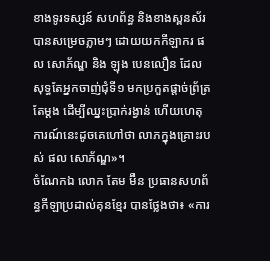ខាងទូរទស្សន៍ សហព័ន្ធ និងខាងស្ពនស័រ បានសម្រេចភ្លាមៗ ដោយយកកីឡាករ ផល សោភ័ណ្ឌ និង ឡុង បេនលឿន ដែលសុទ្ធតែអ្នកចាញ់ជុំទី១ មកប្រកួតផ្តាច់ព្រ័ត្រតែម្តង ដើម្បីឈ្នះប្រាក់រង្វាន់ ហើយហេតុការណ៍នេះដូចគេហៅថា លាភក្នុងគ្រោះរបស់ ផល សោភ័ណ្ឌ»។
ចំណែកឯ លោក តែម ម៊ឺន ប្រធានសហព័ន្ធកីឡាប្រដាល់គុនខ្មែរ បានថ្លែងថា៖ «ការ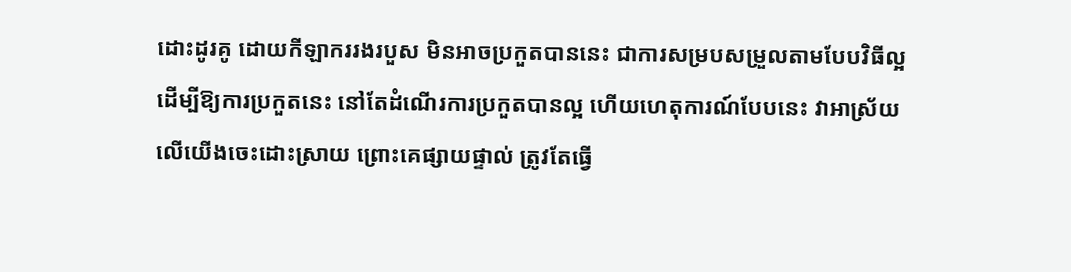ដោះដូរគូ ដោយកីឡាកររងរបួស មិនអាចប្រកួតបាននេះ ជាការសម្របសម្រួលតាមបែបវិធីល្អ ដើម្បីឱ្យការប្រកួតនេះ នៅតែដំណើរការប្រកួតបានល្អ ហើយហេតុការណ៍បែបនេះ វាអាស្រ័យលើយើងចេះដោះស្រាយ ព្រោះគេផ្សាយផ្ទាល់ ត្រូវតែធ្វើ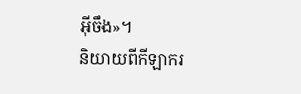អ៊ីចឹង»។
និយាយពីកីឡាករ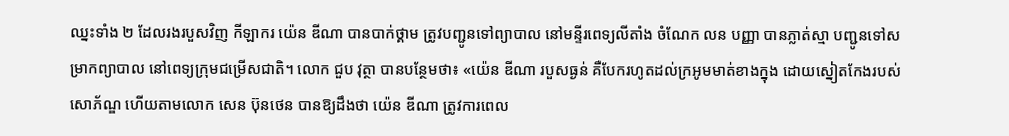ឈ្នះទាំង ២ ដែលរងរបួសវិញ កីឡាករ យ៉េន ឌីណា បានបាក់ថ្គាម ត្រូវបញ្ជូនទៅព្យាបាល នៅមន្ទីរពេទ្យលីតាំង ចំណែក លន បញ្ញា បានភ្លាត់ស្មា បញ្ជូនទៅសម្រាកព្យាបាល នៅពេទ្យក្រុមជម្រើសជាតិ។ លោក ជួប វុត្ថា បានបន្ថែមថា៖ «យ៉េន ឌីណា របួសធ្ងន់ គឺបែករហូតដល់ក្រអូមមាត់ខាងក្នុង ដោយស្នៀតកែងរបស់ សោភ័ណ្ឌ ហើយតាមលោក សេន ប៊ុនថេន បានឱ្យដឹងថា យ៉េន ឌីណា ត្រូវការពេល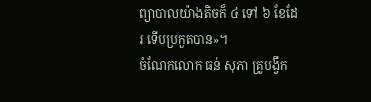ព្យាបាលយ៉ាងតិចក៏ ៤ ទៅ ៦ ខែដែរ ទើបប្រកួតបាន»។
ចំណែកលោក ធន់ សុភា គ្រូបង្វឹក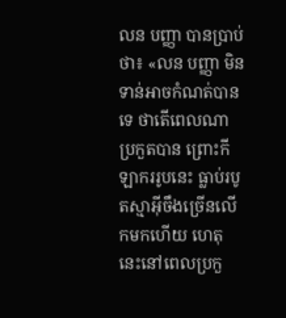លន បញ្ញា បានប្រាប់ថា៖ «លន បញ្ញា មិនទាន់អាចកំណត់បានទេ ថាតើពេលណាប្រកួតបាន ព្រោះកីឡាកររូបនេះ ធ្លាប់របូតស្មាអ៊ីចឹងច្រើនលើកមកហើយ ហេតុនេះនៅពេលប្រកួ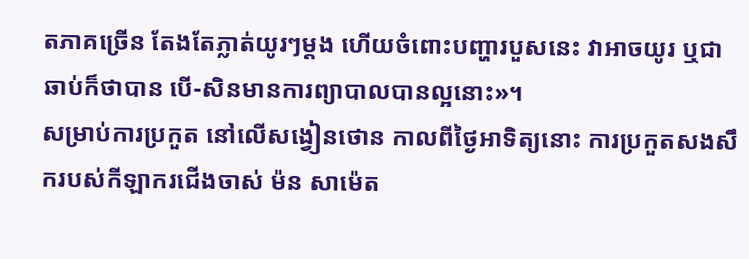តភាគច្រើន តែងតែភ្លាត់យូរៗម្តង ហើយចំពោះបញ្ហារបួសនេះ វាអាចយូរ ឬជាឆាប់ក៏ថាបាន បើ-សិនមានការព្យាបាលបានល្អនោះ»។
សម្រាប់ការប្រកួត នៅលើសង្វៀនថោន កាលពីថ្ងៃអាទិត្យនោះ ការប្រកួតសងសឹករបស់កីឡាករជើងចាស់ ម៉ន សាម៉េត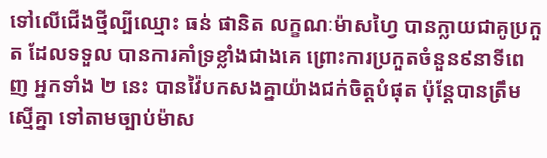ទៅលើជើងថ្មីល្បីឈ្មោះ ធន់ ផានិត លក្ខណៈម៉ាសហ្វៃ បានក្លាយជាគូប្រកួត ដែលទទួល បានការគាំទ្រខ្លាំងជាងគេ ព្រោះការប្រកួតចំនួន៩នាទីពេញ អ្នកទាំង ២ នេះ បានវ៉ៃបកសងគ្នាយ៉ាងជក់ចិត្តបំផុត ប៉ុន្តែបានត្រឹមស្មើគ្នា ទៅតាមច្បាប់ម៉ាស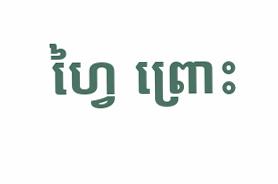ហ្វៃ ព្រោះ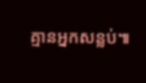គ្មានអ្នកសន្លប់៕